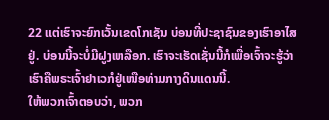22 ແຕ່ເຮົາຈະຍົກເວັ້ນເຂດໂກເຊັນ ບ່ອນທີ່ປະຊາຊົນຂອງເຮົາອາໄສຢູ່. ບ່ອນນີ້ຈະບໍ່ມີຝູງເຫລືອກ. ເຮົາຈະເຮັດເຊັ່ນນີ້ກໍເພື່ອເຈົ້າຈະຮູ້ວ່າ ເຮົາຄືພຣະເຈົ້າຢາເວກໍຢູ່ເໜືອທ່າມກາງດິນແດນນີ້.
ໃຫ້ພວກເຈົ້າຕອບວ່າ, ພວກ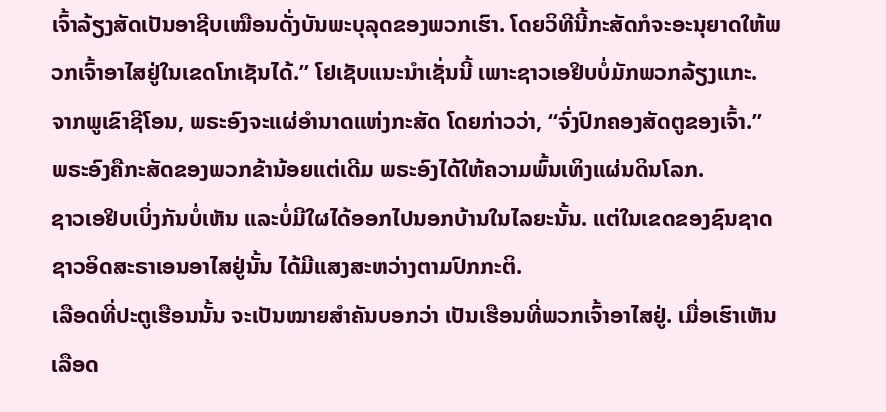ເຈົ້າລ້ຽງສັດເປັນອາຊີບເໝືອນດັ່ງບັນພະບຸລຸດຂອງພວກເຮົາ. ໂດຍວິທີນີ້ກະສັດກໍຈະອະນຸຍາດໃຫ້ພວກເຈົ້າອາໄສຢູ່ໃນເຂດໂກເຊັນໄດ້.” ໂຢເຊັບແນະນຳເຊັ່ນນີ້ ເພາະຊາວເອຢິບບໍ່ມັກພວກລ້ຽງແກະ.
ຈາກພູເຂົາຊີໂອນ, ພຣະອົງຈະແຜ່ອຳນາດແຫ່ງກະສັດ ໂດຍກ່າວວ່າ, “ຈົ່ງປົກຄອງສັດຕູຂອງເຈົ້າ.”
ພຣະອົງຄືກະສັດຂອງພວກຂ້ານ້ອຍແຕ່ເດີມ ພຣະອົງໄດ້ໃຫ້ຄວາມພົ້ນເທິງແຜ່ນດິນໂລກ.
ຊາວເອຢິບເບິ່ງກັນບໍ່ເຫັນ ແລະບໍ່ມີໃຜໄດ້ອອກໄປນອກບ້ານໃນໄລຍະນັ້ນ. ແຕ່ໃນເຂດຂອງຊົນຊາດຊາວອິດສະຣາເອນອາໄສຢູ່ນັ້ນ ໄດ້ມີແສງສະຫວ່າງຕາມປົກກະຕິ.
ເລືອດທີ່ປະຕູເຮືອນນັ້ນ ຈະເປັນໝາຍສຳຄັນບອກວ່າ ເປັນເຮືອນທີ່ພວກເຈົ້າອາໄສຢູ່. ເມື່ອເຮົາເຫັນເລືອດ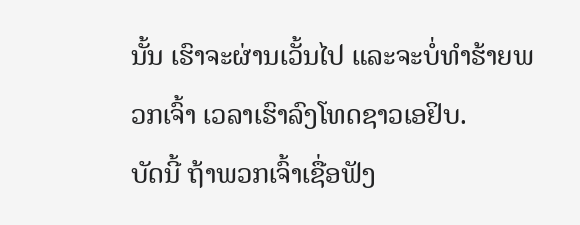ນັ້ນ ເຮົາຈະຜ່ານເວັ້ນໄປ ແລະຈະບໍ່ທຳຮ້າຍພວກເຈົ້າ ເວລາເຮົາລົງໂທດຊາວເອຢິບ.
ບັດນີ້ ຖ້າພວກເຈົ້າເຊື່ອຟັງ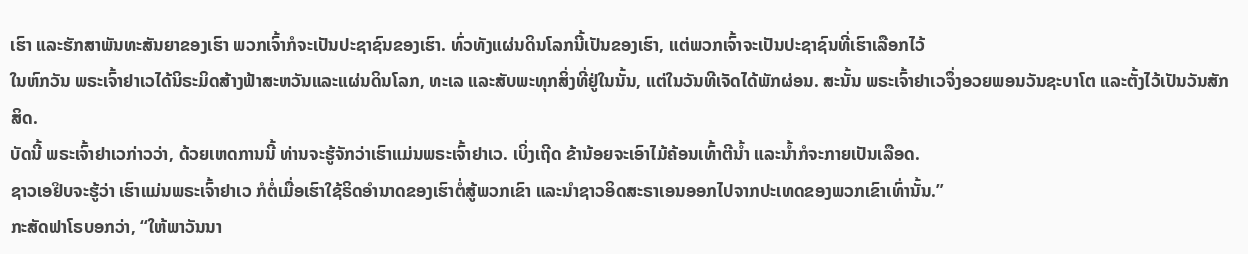ເຮົາ ແລະຮັກສາພັນທະສັນຍາຂອງເຮົາ ພວກເຈົ້າກໍຈະເປັນປະຊາຊົນຂອງເຮົາ. ທົ່ວທັງແຜ່ນດິນໂລກນີ້ເປັນຂອງເຮົາ, ແຕ່ພວກເຈົ້າຈະເປັນປະຊາຊົນທີ່ເຮົາເລືອກໄວ້
ໃນຫົກວັນ ພຣະເຈົ້າຢາເວໄດ້ນິຣະມິດສ້າງຟ້າສະຫວັນແລະແຜ່ນດິນໂລກ, ທະເລ ແລະສັບພະທຸກສິ່ງທີ່ຢູ່ໃນນັ້ນ, ແຕ່ໃນວັນທີເຈັດໄດ້ພັກຜ່ອນ. ສະນັ້ນ ພຣະເຈົ້າຢາເວຈຶ່ງອວຍພອນວັນຊະບາໂຕ ແລະຕັ້ງໄວ້ເປັນວັນສັກສິດ.
ບັດນີ້ ພຣະເຈົ້າຢາເວກ່າວວ່າ, ດ້ວຍເຫດການນີ້ ທ່ານຈະຮູ້ຈັກວ່າເຮົາແມ່ນພຣະເຈົ້າຢາເວ. ເບິ່ງເຖີດ ຂ້ານ້ອຍຈະເອົາໄມ້ຄ້ອນເທົ້າຕີນໍ້າ ແລະນໍ້າກໍຈະກາຍເປັນເລືອດ.
ຊາວເອຢິບຈະຮູ້ວ່າ ເຮົາແມ່ນພຣະເຈົ້າຢາເວ ກໍຕໍ່ເມື່ອເຮົາໃຊ້ຣິດອຳນາດຂອງເຮົາຕໍ່ສູ້ພວກເຂົາ ແລະນຳຊາວອິດສະຣາເອນອອກໄປຈາກປະເທດຂອງພວກເຂົາເທົ່ານັ້ນ.”
ກະສັດຟາໂຣບອກວ່າ, “ໃຫ້ພາວັນນາ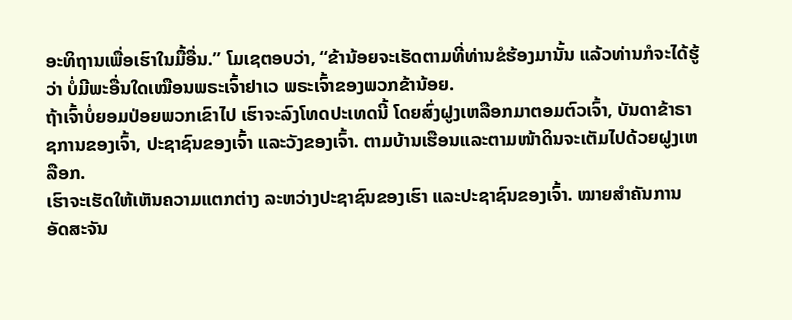ອະທິຖານເພື່ອເຮົາໃນມື້ອື່ນ.” ໂມເຊຕອບວ່າ, “ຂ້ານ້ອຍຈະເຮັດຕາມທີ່ທ່ານຂໍຮ້ອງມານັ້ນ ແລ້ວທ່ານກໍຈະໄດ້ຮູ້ວ່າ ບໍ່ມີພະອື່ນໃດເໝືອນພຣະເຈົ້າຢາເວ ພຣະເຈົ້າຂອງພວກຂ້ານ້ອຍ.
ຖ້າເຈົ້າບໍ່ຍອມປ່ອຍພວກເຂົາໄປ ເຮົາຈະລົງໂທດປະເທດນີ້ ໂດຍສົ່ງຝູງເຫລືອກມາຕອມຕົວເຈົ້າ, ບັນດາຂ້າຣາຊການຂອງເຈົ້າ, ປະຊາຊົນຂອງເຈົ້າ ແລະວັງຂອງເຈົ້າ. ຕາມບ້ານເຮືອນແລະຕາມໜ້າດິນຈະເຕັມໄປດ້ວຍຝູງເຫລືອກ.
ເຮົາຈະເຮັດໃຫ້ເຫັນຄວາມແຕກຕ່າງ ລະຫວ່າງປະຊາຊົນຂອງເຮົາ ແລະປະຊາຊົນຂອງເຈົ້າ. ໝາຍສຳຄັນການອັດສະຈັນ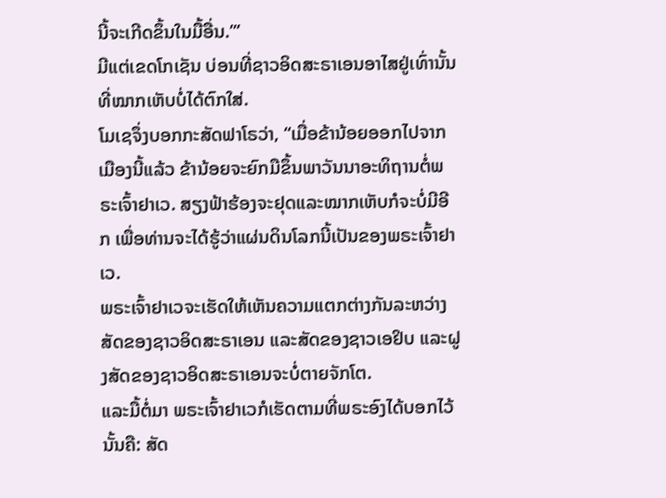ນີ້ຈະເກີດຂຶ້ນໃນມື້ອື່ນ.”’
ມີແຕ່ເຂດໂກເຊັນ ບ່ອນທີ່ຊາວອິດສະຣາເອນອາໄສຢູ່ເທົ່ານັ້ນທີ່ໝາກເຫັບບໍ່ໄດ້ຕົກໃສ່.
ໂມເຊຈຶ່ງບອກກະສັດຟາໂຣວ່າ, “ເມື່ອຂ້ານ້ອຍອອກໄປຈາກເມືອງນີ້ແລ້ວ ຂ້ານ້ອຍຈະຍົກມືຂຶ້ນພາວັນນາອະທິຖານຕໍ່ພຣະເຈົ້າຢາເວ. ສຽງຟ້າຮ້ອງຈະຢຸດແລະໝາກເຫັບກໍຈະບໍ່ມີອີກ ເພື່ອທ່ານຈະໄດ້ຮູ້ວ່າແຜ່ນດິນໂລກນີ້ເປັນຂອງພຣະເຈົ້າຢາເວ.
ພຣະເຈົ້າຢາເວຈະເຮັດໃຫ້ເຫັນຄວາມແຕກຕ່າງກັນລະຫວ່າງສັດຂອງຊາວອິດສະຣາເອນ ແລະສັດຂອງຊາວເອຢິບ ແລະຝູງສັດຂອງຊາວອິດສະຣາເອນຈະບໍ່ຕາຍຈັກໂຕ.
ແລະມື້ຕໍ່ມາ ພຣະເຈົ້າຢາເວກໍເຮັດຕາມທີ່ພຣະອົງໄດ້ບອກໄວ້ນັ້ນຄື: ສັດ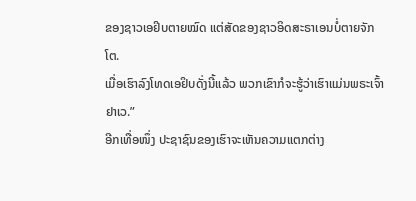ຂອງຊາວເອຢິບຕາຍໝົດ ແຕ່ສັດຂອງຊາວອິດສະຣາເອນບໍ່ຕາຍຈັກໂຕ.
ເມື່ອເຮົາລົງໂທດເອຢິບດັ່ງນີ້ແລ້ວ ພວກເຂົາກໍຈະຮູ້ວ່າເຮົາແມ່ນພຣະເຈົ້າຢາເວ.”
ອີກເທື່ອໜຶ່ງ ປະຊາຊົນຂອງເຮົາຈະເຫັນຄວາມແຕກຕ່າງ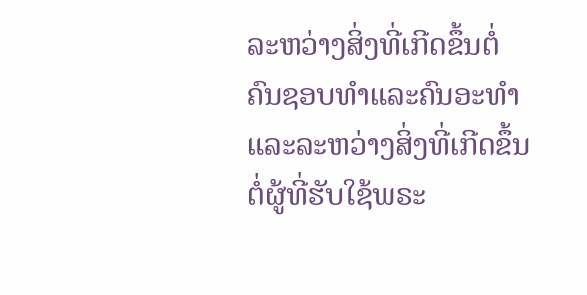ລະຫວ່າງສິ່ງທີ່ເກີດຂຶ້ນຕໍ່ຄົນຊອບທຳແລະຄົນອະທຳ ແລະລະຫວ່າງສິ່ງທີ່ເກີດຂຶ້ນຕໍ່ຜູ້ທີ່ຮັບໃຊ້ພຣະ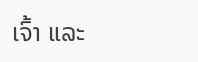ເຈົ້າ ແລະ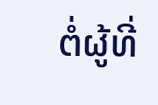ຕໍ່ຜູ້ທີ່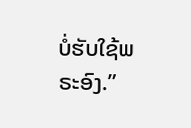ບໍ່ຮັບໃຊ້ພຣະອົງ.”